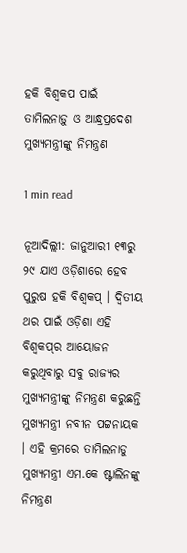ହକି ବିଶ୍ୱକପ ପାଇଁ ତାମିଲନାଡ଼ୁ ଓ ଆନ୍ଧ୍ରପ୍ରଦେଶ ମୁଖ୍ୟମନ୍ତ୍ରୀଙ୍କୁ ନିମନ୍ତ୍ରଣ

1 min read

ନୂଆଦିଲ୍ଲୀ: ଜାନୁଆରୀ ୧୩ରୁ ୨୯ ଯାଏ ଓଡ଼ିଶାରେ ହେବ ପୁରୁଷ ହକି ବିଶ୍ବକପ୍ । ଦ୍ବିତୀୟ ଥର ପାଇଁ ଓଡ଼ିଶା ଏହି ବିଶ୍ବକପ୍‌ର ଆୟୋଜନ କରୁଥିବାରୁ ସବୁ ରାଜ୍ୟର ମୁଖ୍ୟମନ୍ତ୍ରୀଙ୍କୁ ନିମନ୍ତ୍ରଣ କରୁଛନ୍ତି ମୁଖ୍ୟମନ୍ତ୍ରୀ ନବୀନ ପଟ୍ଟନାୟକ । ଏହି କ୍ରମରେ ତାମିଲନାଡୁ ମୁଖ୍ୟମନ୍ତ୍ରୀ ଏମ.କେ ଷ୍ଟାଲିନଙ୍କୁ ନିମନ୍ତ୍ରଣ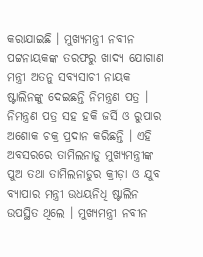କରାଯାଇଛି । ମୁଖ୍ୟମନ୍ତ୍ରୀ ନବୀନ ପଟ୍ଟନାୟକଙ୍କ ତରଫରୁ ଖାଦ୍ୟ ଯୋଗାଣ ମନ୍ତ୍ରୀ ଅତନୁ ସବ୍ୟସାଚୀ ନାୟକ ଷ୍ଟାଲିନଙ୍କୁ ଦେଇଛନ୍ତି ନିମନ୍ତ୍ରଣ ପତ୍ର । ନିମନ୍ତ୍ରଣ ପତ୍ର ସହ ହକି ଜର୍ସି ଓ ରୁପାର ଅଶୋକ ଚକ୍ର ପ୍ରଦାନ କରିଛନ୍ତି । ଏହି ଅବସରରେ ତାମିଲନାଡୁ ମୁଖ୍ୟମନ୍ତ୍ରୀଙ୍କ ପୁଅ ତଥା ତାମିଲନାଡୁର କ୍ରୀଡ଼ା ଓ ଯୁବ ବ୍ୟାପାର ମନ୍ତ୍ରୀ ଉଧୟନିଧି ଷ୍ଟାଲିନ ଉପସ୍ଥିତ ଥିଲେ । ମୁଖ୍ୟମନ୍ତ୍ରୀ ନବୀନ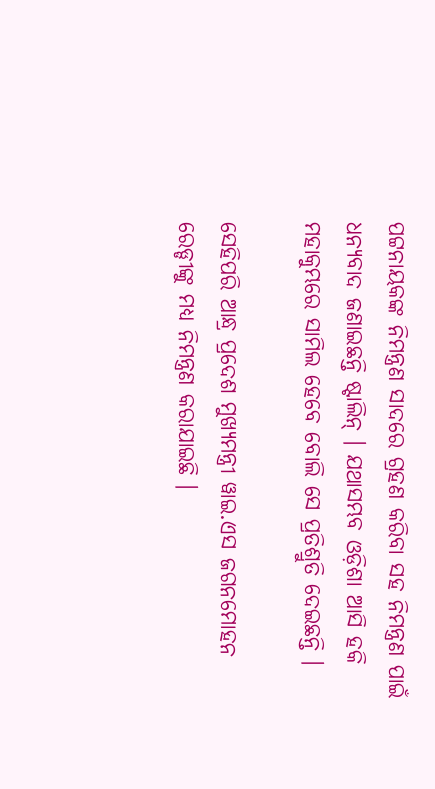ପଟ୍ଟନାୟକଙ୍କ ନିମନ୍ତ୍ରଣ ସାଦରେ ଗ୍ରହଣ କରିବା ସହ ନିମନ୍ତ୍ରଣ ପାଇଁ ଧନ୍ୟବାଦ ଜଣାଇଛନ୍ତି ଷ୍ଟାଲିନ୍ । ଯଥାସମ୍ଭବ ଓଡ଼ିଶା ଆସି ହକି ମହାକୁମ୍ଭରେ ସାମିଲ ହେବେ ବୋଲି ସେ ପ୍ରତିଶ୍ରୁତି ଦେଇଛନ୍ତି ।

ସେହିପରି ଆନ୍ଧ୍ର ପ୍ରଦେଶ ମୁଖ୍ୟମନ୍ତ୍ରୀ ୱାଇ.ଏସ ଜଗନମୋହନ ରେଡ୍ଡୀଙ୍କୁ ମଧ୍ୟ ନିମନ୍ତ୍ରଣ କରାଯାଇଛି ।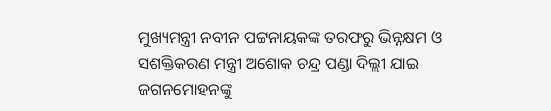ମୁଖ୍ୟମନ୍ତ୍ରୀ ନବୀନ ପଟ୍ଟନାୟକଙ୍କ ତରଫରୁ ଭିନ୍ନକ୍ଷମ ଓ ସଶକ୍ତିକରଣ ମନ୍ତ୍ରୀ ଅଶୋକ ଚନ୍ଦ୍ର ପଣ୍ଡା ଦିଲ୍ଲୀ ଯାଇ ଜଗନମୋହନଙ୍କୁ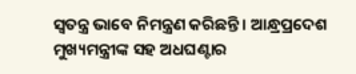ସ୍ୱତନ୍ତ୍ର ଭାବେ ନିମନ୍ତ୍ରଣ କରିଛନ୍ତି । ଆନ୍ଧ୍ରପ୍ରଦେଶ ମୁଖ୍ୟମନ୍ତ୍ରୀଙ୍କ ସହ ଅଧଘଣ୍ଟାର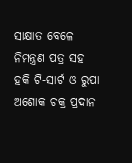ସାକ୍ଷାତ ବେଳେ ନିମନ୍ତ୍ରଣ ପତ୍ର ସହ ହକି ଟି-ସାର୍ଟ ଓ ରୁପା ଅଶୋକ ଚକ୍ର ପ୍ରଦାନ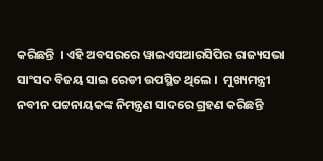କରିଛନ୍ତି  । ଏହି ଅବସରରେ ୱାଇଏସଆରସିପିର ରାଜ୍ୟସଭା ସାଂସଦ ବିଜୟ ସାଇ ରେଡୀ ଉପସ୍ଥିତ ଥିଲେ ।  ମୁଖ୍ୟମନ୍ତ୍ରୀ ନବୀନ ପଟ୍ଟନାୟକଙ୍କ ନିମନ୍ତ୍ରଣ ସାଦରେ ଗ୍ରହଣ କରିଛନ୍ତି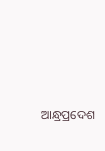ଆନ୍ଧ୍ରପ୍ରଦେଶ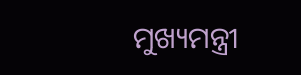ମୁଖ୍ୟମନ୍ତ୍ରୀ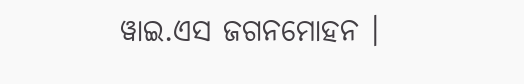ୱାଇ.ଏସ ଜଗନମୋହନ ।